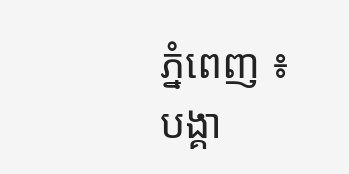ភ្នំពេញ ៖ បង្គា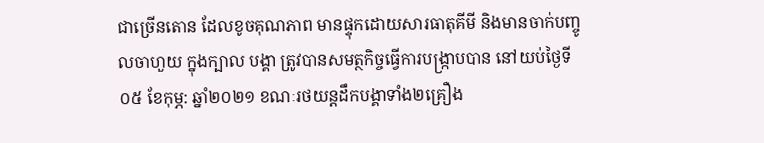ជាច្រើនតោន ដែលខូចគុណភាព មានផ្ទុកដោយសារធាតុគីមី និងមានចាក់បញ្ចូលចាហួយ ក្នុងក្បាល បង្គា ត្រូវបានសមត្ថកិច្ចធ្វើការបង្ក្រាបបាន នៅយប់ថ្ងៃទី០៥ ខែកុម្ភ: ឆ្នាំ២០២១ ខណៈរថយន្តដឹកបង្គាទាំង២គ្រឿង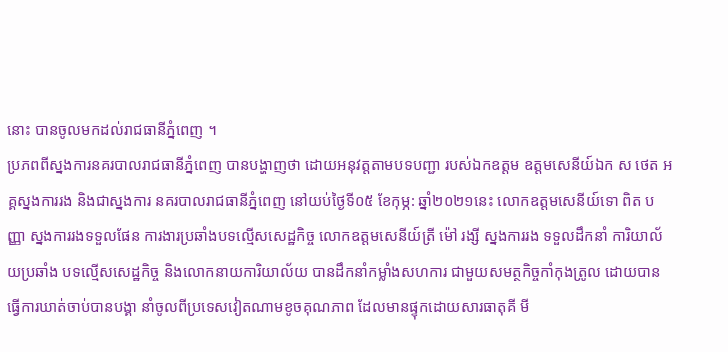នោះ បានចូលមកដល់រាជធានីភ្នំពេញ ។
ប្រភពពីស្នងការនគរបាលរាជធានីភ្នំពេញ បានបង្ហាញថា ដោយអនុវត្តតាមបទបញ្ជា របស់ឯកឧត្តម ឧត្តមសេនីយ៍ឯក ស ថេត អគ្គស្នងការរង និងជាស្នងការ នគរបាលរាជធានីភ្នំពេញ នៅយប់ថ្ងៃទី០៥ ខែកុម្ភ: ឆ្នាំ២០២១នេះ លោកឧត្តមសេនីយ៍ទោ ពិត បញ្ញា ស្នងការរងទទួលផែន ការងារប្រឆាំងបទល្មេីសសេដ្ឋកិច្ច លោកឧត្តមសេនីយ៍ត្រី ម៉ៅ រង្សី ស្នងការរង ទទួលដឹកនាំ ការិយាល័យប្រឆាំង បទល្មេីសសេដ្ឋកិច្ច និងលោកនាយការិយាល័យ បានដឹកនាំកម្លាំងសហការ ជាមួយសមត្ថកិច្ចកាំកុងត្រូល ដោយបានធ្វេីការឃាត់ចាប់បានបង្គា នាំចូលពីប្រទេសវៀតណាមខូចគុណភាព ដែលមានផ្ទុកដោយសារធាតុគី មី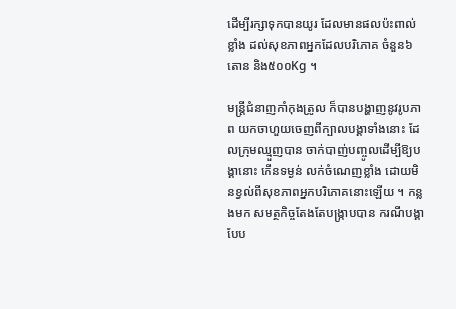ដេីម្បីរក្សាទុកបានយូរ ដែលមានផលប៉ះពាល់ខ្លាំង ដល់សុខភាពអ្នកដែលបរិភោគ ចំនួន៦តោន និង៥០០Kg ។

មន្រ្តីជំនាញកាំកុងត្រូល ក៏បានបង្ហាញនូវរូបភាព យកចាហួយចេញពីក្បាលបង្គាទាំងនោះ ដែលក្រុមឈ្មួញបាន ចាក់បាញ់បញ្ចូលដើម្បីឱ្យបង្គានោះ កើនទម្ងន់ លក់ចំណេញខ្លាំង ដោយមិនខ្វល់ពីសុខភាពអ្នកបរិភោគនោះឡើយ ។ កន្លងមក សមត្ថកិច្ចតែងតែបង្ក្រាបបាន ករណីបង្គាបែប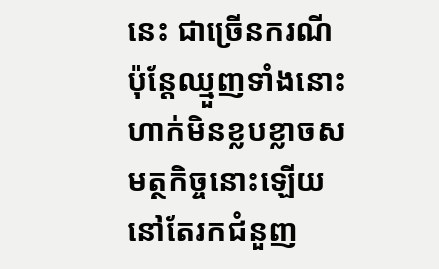នេះ ជាច្រើនករណី ប៉ុន្តែឈ្មួញទាំងនោះ ហាក់មិនខ្លបខ្លាចសមត្ថកិច្ចនោះឡើយ នៅតែរកជំនួញ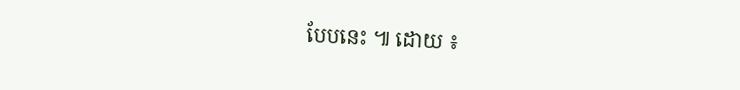បែបនេះ ៕ ដោយ ៖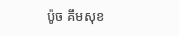ប៉ូច គឹមសុខ